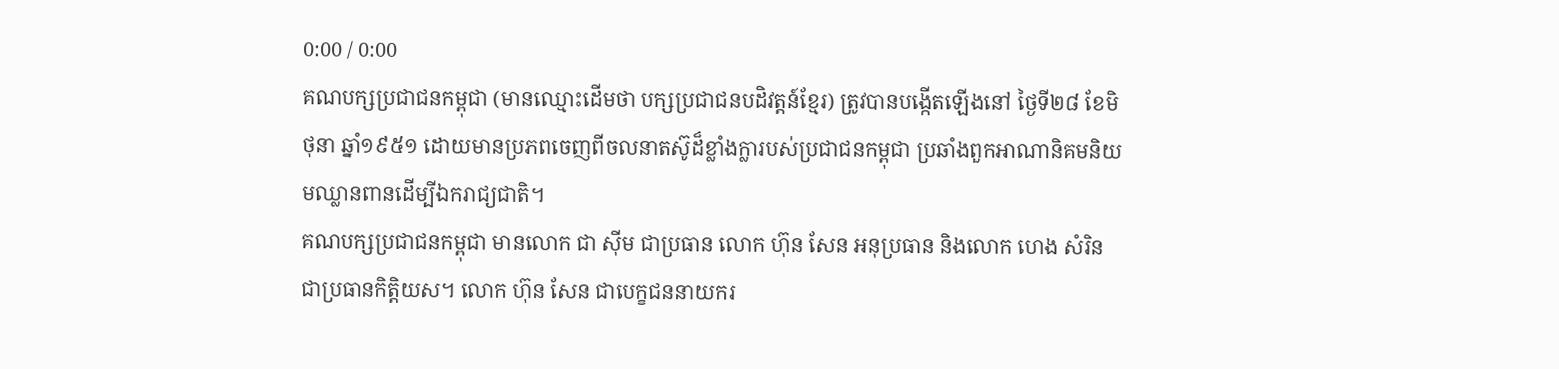0:00 / 0:00
គណបក្សប្រជាជនកម្ពុជា (មានឈ្មោះដើមថា បក្សប្រជាជនបដិវត្តន៍ខ្មែរ) ត្រូវបានបង្កើតឡើងនៅ ថ្ងៃទី២៨ ខែមិថុនា ឆ្នាំ១៩៥១ ដោយមានប្រភពចេញពីចលនាតស៊ូដ៏ខ្លាំងក្លារបស់ប្រជាជនកម្ពុជា ប្រឆាំងពួកអាណានិគមនិយមឈ្លានពានដើម្បីឯករាជ្យជាតិ។
គណបក្សប្រជាជនកម្ពុជា មានលោក ជា ស៊ីម ជាប្រធាន លោក ហ៊ុន សែន អនុប្រធាន និងលោក ហេង សំរិន ជាប្រធានកិត្តិយស។ លោក ហ៊ុន សែន ជាបេក្ខជននាយករ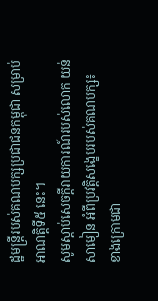ដ្ឋមន្ត្រីរបស់គណបក្សប្រជាជនកម្ពុជា សម្រាប់អាណត្តិទី៥ នេះ។
សូមស្ដាប់សេចក្ដីរាយការណ៍របស់លោក យន់ សាមៀន អំពីប្រវត្តិសង្ខេបរបស់គណបក្ស៖
ខាងក្រោមជា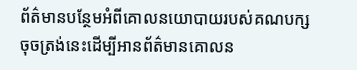ព័ត៌មានបន្ថែមអំពីគោលនយោបាយរបស់គណបក្ស
ចុចត្រង់នេះដើម្បីអានព័ត៌មានគោលន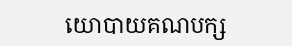យោបាយគណបក្ស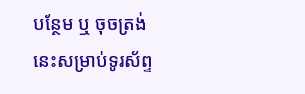បន្ថែម ឬ ចុចត្រង់នេះសម្រាប់ទូរស័ព្ទ